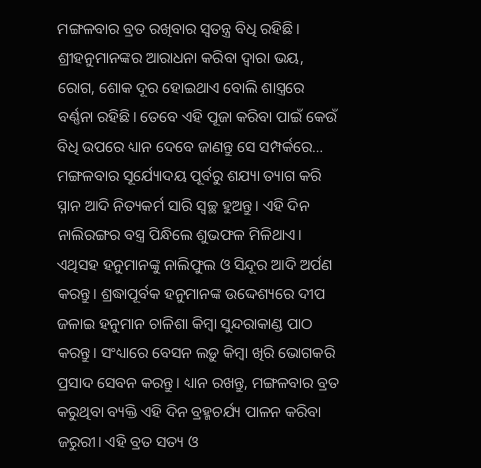ମଙ୍ଗଳବାର ବ୍ରତ ରଖିବାର ସ୍ବତନ୍ତ୍ର ବିଧି ରହିଛି। ଶ୍ରୀହନୁମାନଙ୍କର ଆରାଧନା କରିବା ଦ୍ୱାରା ଭୟ, ରୋଗ, ଶୋକ ଦୂର ହୋଇଥାଏ ବୋଲି ଶାସ୍ତ୍ରରେ ବର୍ଣ୍ଣନା ରହିଛି। ତେବେ ଏହି ପୂଜା କରିବା ପାଇଁ କେଉଁ ବିଧି ଉପରେ ଧ୍ୟାନ ଦେବେ ଜାଣନ୍ତୁ ସେ ସମ୍ପର୍କରେ…
ମଙ୍ଗଳବାର ସୂର୍ଯ୍ୟୋଦୟ ପୂର୍ବରୁ ଶଯ୍ୟା ତ୍ୟାଗ କରି ସ୍ନାନ ଆଦି ନିତ୍ୟକର୍ମ ସାରି ସ୍ବଚ୍ଛ ହୁଅନ୍ତୁ। ଏହି ଦିନ ନାଲିରଙ୍ଗର ବସ୍ତ୍ର ପିନ୍ଧିଲେ ଶୁଭଫଳ ମିଳିଥାଏ। ଏଥିସହ ହନୁମାନଙ୍କୁ ନାଲିଫୁଲ ଓ ସିନ୍ଦୂର ଆଦି ଅର୍ପଣ କରନ୍ତୁ। ଶ୍ରଦ୍ଧାପୂର୍ବକ ହନୁମାନଙ୍କ ଉଦ୍ଦେଶ୍ୟରେ ଦୀପ ଜଳାଇ ହନୁମାନ ଚାଳିଶା କିମ୍ବା ସୁନ୍ଦରାକାଣ୍ଡ ପାଠ କରନ୍ତୁ। ସଂଧ୍ୟାରେ ବେସନ ଲଡ଼ୁ କିମ୍ବା ଖିରି ଭୋଗକରି ପ୍ରସାଦ ସେବନ କରନ୍ତୁ। ଧ୍ୟାନ ରଖନ୍ତୁ, ମଙ୍ଗଳବାର ବ୍ରତ କରୁଥିବା ବ୍ୟକ୍ତି ଏହି ଦିନ ବ୍ରହ୍ମଚର୍ଯ୍ୟ ପାଳନ କରିବା ଜରୁରୀ। ଏହି ବ୍ରତ ସତ୍ୟ ଓ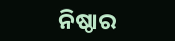ନିଷ୍ଠାର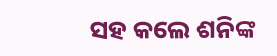ସହ କଲେ ଶନିଙ୍କ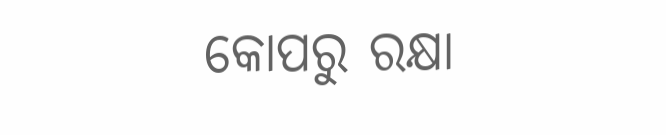କୋପରୁ ରକ୍ଷା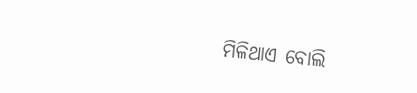ମିଳିଥାଏ ବୋଲି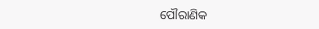ପୌରାଣିକ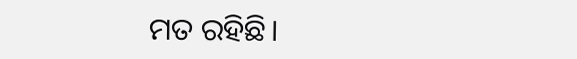ମତ ରହିଛି।